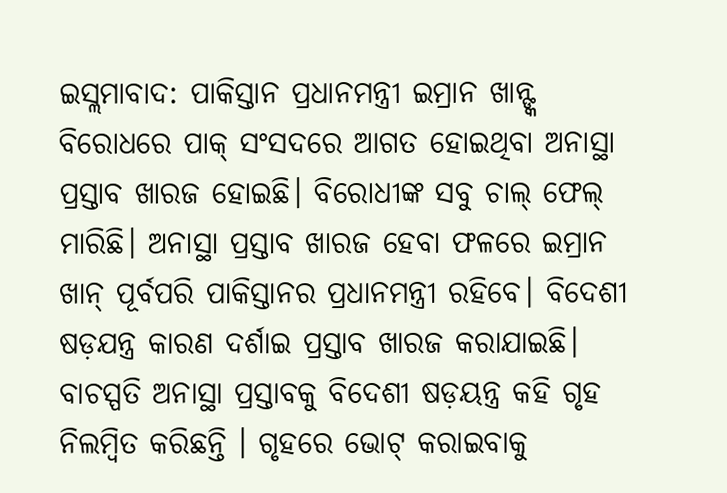ଇସ୍ଲମାବାଦ: ପାକିସ୍ତାନ ପ୍ରଧାନମନ୍ତ୍ରୀ ଇମ୍ରାନ ଖାନ୍ଙ୍କ ବିରୋଧରେ ପାକ୍ ସଂସଦରେ ଆଗତ ହୋଇଥିବା ଅନାସ୍ଥା ପ୍ରସ୍ତାବ ଖାରଜ ହୋଇଛି। ବିରୋଧୀଙ୍କ ସବୁ ଚାଲ୍ ଫେଲ୍ ମାରିଛି। ଅନାସ୍ଥା ପ୍ରସ୍ତାବ ଖାରଜ ହେବା ଫଳରେ ଇମ୍ରାନ ଖାନ୍ ପୂର୍ବପରି ପାକିସ୍ତାନର ପ୍ରଧାନମନ୍ତ୍ରୀ ରହିବେ। ବିଦେଶୀ ଷଡ଼ଯନ୍ତ୍ର କାରଣ ଦର୍ଶାଇ ପ୍ରସ୍ତାବ ଖାରଜ କରାଯାଇଛି।
ବାଚସ୍ପତି ଅନାସ୍ଥା ପ୍ରସ୍ତାବକୁ ବିଦେଶୀ ଷଡ଼ୟନ୍ତ୍ର କହି ଗୃହ ନିଲମ୍ବିତ କରିଛନ୍ତି । ଗୃହରେ ଭୋଟ୍ କରାଇବାକୁ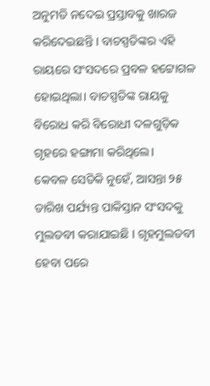ଅନୁମତି ନଦେଇ ପ୍ରସ୍ତାବକୁ ଖାରଜ କରିଦେଇଛନ୍ତି । ବାଚସ୍ପତିଙ୍କର ଏହି ରାୟରେ ସଂସଦରେ ପ୍ରବଳ ହଟ୍ଟୋଗଳ ହୋଇଥିଲା। ବାଚସ୍ପତିଙ୍କ ରାୟକୁ ବିରୋଧ କରି ବିରୋଧୀ ଦଳଗୁଡ଼ିକ ଗୃହରେ ହଙ୍ଗାମା କରିଥିଲେ।
କେବଳ ସେତିକି ନୁହେଁ, ଆସନ୍ତା ୨୫ ତାରିଖ ପର୍ଯ୍ୟନ୍ତ ପାକିସ୍ତାନ ସଂସଦକୁ ମୁଲତବୀ କରାଯାଇଛି । ଗୃହମୁଲତବୀ ହେବା ପରେ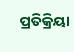ପ୍ରତିକ୍ରିୟା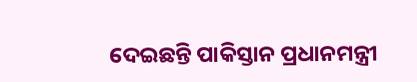ଦେଇଛନ୍ତି ପାକିସ୍ତାନ ପ୍ରଧାନମନ୍ତ୍ରୀ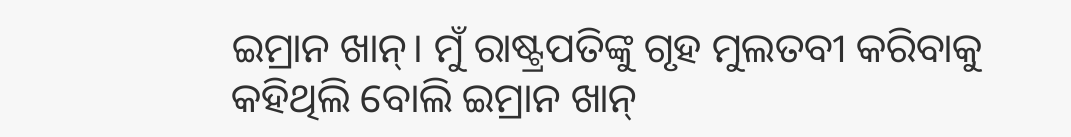ଇମ୍ରାନ ଖାନ୍। ମୁଁ ରାଷ୍ଟ୍ରପତିଙ୍କୁ ଗୃହ ମୁଲତବୀ କରିବାକୁ କହିଥିଲି ବୋଲି ଇମ୍ରାନ ଖାନ୍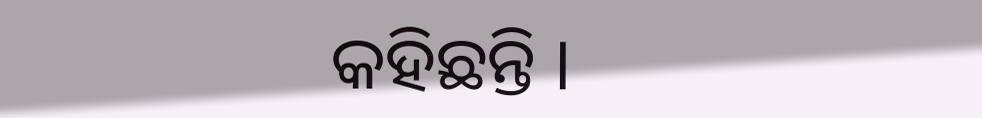କହିଛନ୍ତି ।